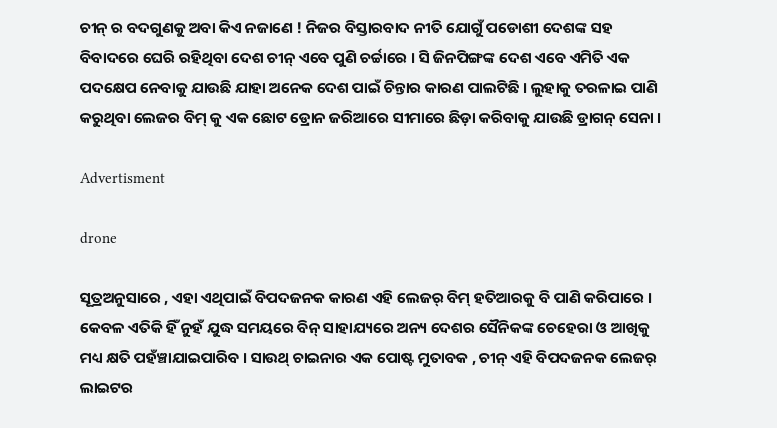ଚୀନ୍ ର ବଦଗୁଣକୁ ଅବା କିଏ ନଜାଣେ ! ନିଜର ବିସ୍ତାରବାଦ ନୀତି ଯୋଗୁଁ ପଡୋଶୀ ଦେଶଙ୍କ ସହ ବିବାଦରେ ଘେରି ରହିଥିବା ଦେଶ ଚୀନ୍ ଏବେ ପୁଣି ଚର୍ଚ୍ଚାରେ । ସି ଜିନପିଙ୍ଗଙ୍କ ଦେଶ ଏବେ ଏମିତି ଏକ ପଦକ୍ଷେପ ନେବାକୁ ଯାଉଛି ଯାହା ଅନେକ ଦେଶ ପାଇଁ ଚିନ୍ତାର କାରଣ ପାଲଟିଛି । ଲୁହାକୁ ତରଳାଇ ପାଣି କରୁଥିବା ଲେଜର ବିମ୍ କୁ ଏକ ଛୋଟ ଡ୍ରୋନ ଜରିଆରେ ସୀମାରେ ଛିଡ଼ା କରିବାକୁ ଯାଉଛି ଡ୍ରାଗନ୍ ସେନା ।

Advertisment

drone

ସୂତ୍ରଅନୁସାରେ , ଏହା ଏଥିପାଇଁ ବିପଦଜନକ କାରଣ ଏହି ଲେଜର୍ ବିମ୍ ହତିଆରକୁ ବି ପାଣି କରିପାରେ । କେବଳ ଏତିକି ହିଁ ନୁହଁ ଯୁଦ୍ଧ ସମୟରେ ବିନ୍ ସାହାଯ୍ୟରେ ଅନ୍ୟ ଦେଶର ସୈନିକଙ୍କ ଚେହେରା ଓ ଆଖିକୁ ମଧ୍ୟ କ୍ଷତି ପହଁଞ୍ଚାଯାଇପାରିବ । ସାଉଥ୍ ଚାଇନାର ଏକ ପୋଷ୍ଟ ମୁତାବକ , ଚୀନ୍ ଏହି ବିପଦଜନକ ଲେଜର୍ ଲାଇଟର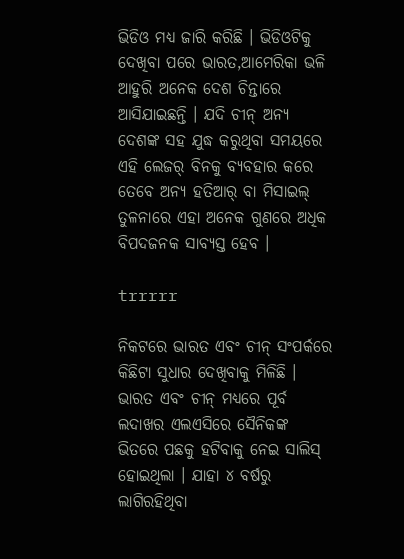ଭିଡିଓ ମଧ୍ୟ ଜାରି କରିଛି । ଭିଡିଓଟିକୁ ଦେଖିବା ପରେ ଭାରତ,ଆମେରିକା ଭଳି ଆହୁରି ଅନେକ ଦେଶ ଚିନ୍ତାରେ ଆସିଯାଇଛନ୍ତି । ଯଦି ଚୀନ୍ ଅନ୍ୟ ଦେଶଙ୍କ ସହ ଯୁଦ୍ଧ କରୁଥିବା ସମୟରେ ଏହି ଲେଜର୍ ବିନକୁ ବ୍ୟବହାର କରେ ତେବେ ଅନ୍ୟ ହତିଆର୍ ବା ମିସାଇଲ୍ ତୁଳନାରେ ଏହା ଅନେକ ଗୁଣରେ ଅଧିକ ବିପଦଜନକ ସାବ୍ୟସ୍ତ ହେବ ।

trrrrr

ନିକଟରେ ଭାରତ ଏବଂ ଚୀନ୍ ସଂପର୍କରେ କିଛିଟା ସୁଧାର ଦେଖିବାକୁ ମିଳିଛି । ଭାରତ ଏବଂ ଚୀନ୍ ମଧ୍ୟରେ ପୂର୍ବ ଲଦାଖର ଏଲଏସିରେ ସୈନିକଙ୍କ ଭିତରେ ପଛକୁ ହଟିବାକୁ ନେଇ ସାଲିସ୍ ହୋଇଥିଲା । ଯାହା ୪ ବର୍ଷରୁ ଲାଗିରହିଥିବା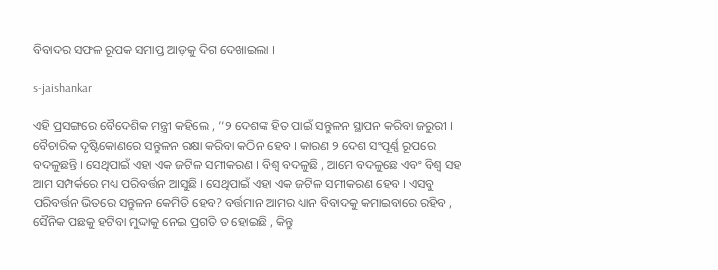ବିବାଦର ସଫଳ ରୂପକ ସମାପ୍ତ ଆଡ଼କୁ ଦିଗ ଦେଖାଇଲା ।

s-jaishankar

ଏହି ପ୍ରସଙ୍ଗରେ ବୈଦେଶିକ ମନ୍ତ୍ରୀ କହିଲେ , ‘‘୨ ଦେଶଙ୍କ ହିତ ପାଇଁ ସନ୍ତୁଳନ ସ୍ଥାପନ କରିବା ଜରୁରୀ । ବୈଚାରିକ ଦୃଷ୍ଟିକୋଣରେ ସନ୍ତୁଳନ ରକ୍ଷା କରିବା କଠିନ ହେବ । କାରଣ ୨ ଦେଶ ସଂପୂର୍ଣ୍ଣ ରୂପରେ ବଦଳୁଛନ୍ତି । ସେଥିପାଇଁ ଏହା ଏକ ଜଟିଳ ସମୀକରଣ । ବିଶ୍ବ ବଦଳୁଛି , ଆମେ ବଦଳୁଛେ ଏବଂ ବିଶ୍ବ ସହ ଆମ ସମ୍ପର୍କରେ ମଧ୍ୟ ପରିବର୍ତ୍ତନ ଆସୁଛି । ସେଥିପାଇଁ ଏହା ଏକ ଜଟିଳ ସମୀକରଣ ହେବ । ଏସବୁ ପରିବର୍ତ୍ତନ ଭିତରେ ସନ୍ତୁଳନ କେମିତି ହେବ? ବର୍ତ୍ତମାନ ଆମର ଧ୍ୟାନ ବିବାଦକୁ କମାଇବାରେ ରହିବ , ସୈନିକ ପଛକୁ ହଟିବା ମୁଦ୍ଦାକୁ ନେଇ ପ୍ରଗତି ତ ହୋଇଛି , କିନ୍ତୁ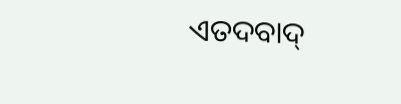ଏତଦବାଦ୍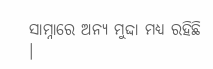ସାମ୍ନାରେ ଅନ୍ୟ ମୁଦ୍ଦା ମଧ୍ୟ ରହିଛି ।